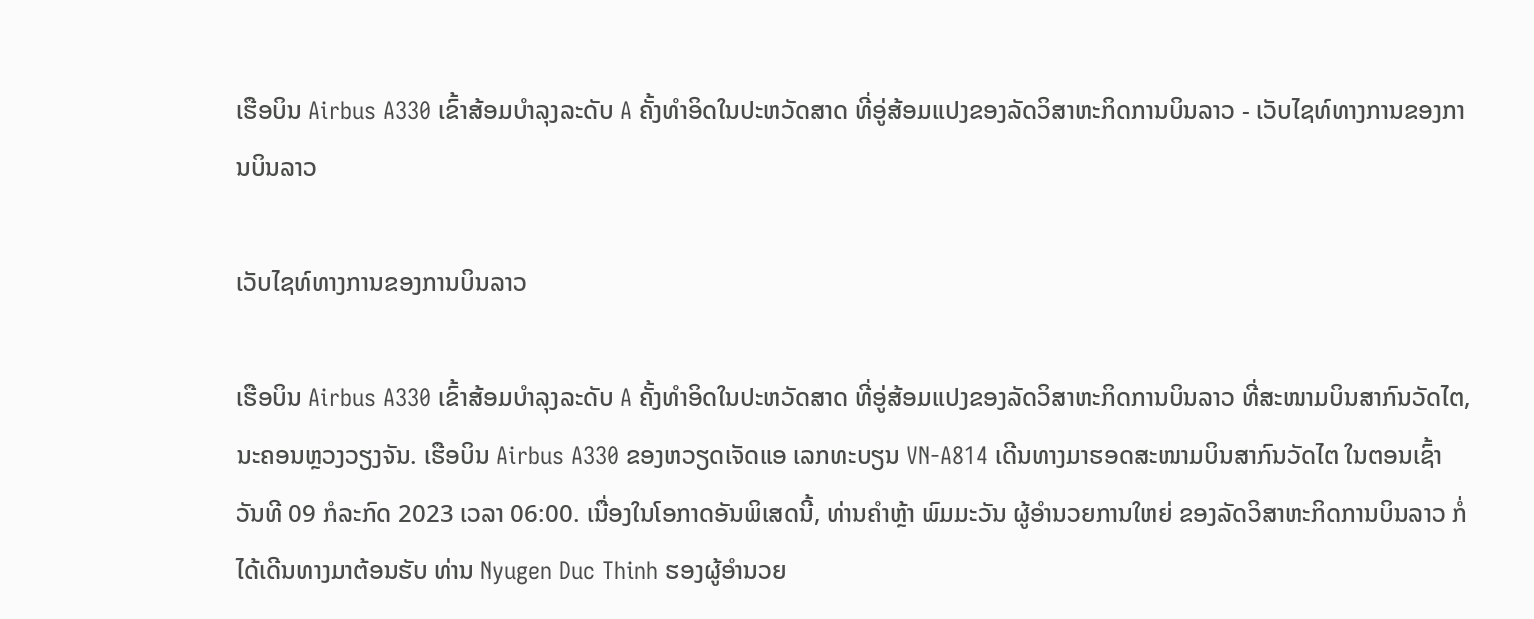ເຮືອບິນ Airbus A330 ເຂົ້າສ້ອມບຳລຸງລະດັບ A ຄັ້ງທຳອິດໃນປະຫວັດສາດ ທີ່ອູ່ສ້ອມແປງຂອງລັດວິສາຫະກິດການບິນລາວ - ເວັບໄຊທ໌ທາງການຂອງການບິນລາວ

ເວັບໄຊທ໌ທາງການຂອງການບິນລາວ

ເຮືອບິນ Airbus A330 ເຂົ້າສ້ອມບຳລຸງລະດັບ A ຄັ້ງທຳອິດໃນປະຫວັດສາດ ທີ່ອູ່ສ້ອມແປງຂອງລັດວິສາຫະກິດການບິນລາວ ທີ່ສະໜາມບິນສາກົນວັດໄຕ, ນະຄອນຫຼວງວຽງຈັນ. ເຮືອບິນ Airbus A330 ຂອງຫວຽດເຈັດແອ ເລກທະບຽນ VN-A814 ເດີນທາງມາຮອດສະໜາມບິນສາກົນວັດໄຕ ໃນຕອນເຊົ້າ ວັນທີ 09 ກໍລະກົດ 2023 ເວລາ 06:00. ເນື່ອງໃນໂອກາດອັນພິເສດນີ້, ທ່ານຄຳຫຼ້າ ພົມມະວັນ ຜູ້ອຳນວຍການໃຫຍ່ ຂອງລັດວິສາຫະກິດການບິນລາວ ກໍ່ໄດ້ເດີນທາງມາຕ້ອນຮັບ ທ່ານ Nyugen Duc Thinh ຮອງຜູ້ອຳນວຍ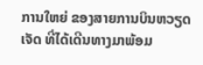ການໃຫຍ່ ຂອງສາຍການບິນຫວຽດເຈັດ ທີ່ໄດ້ເດີນທາງມາພ້ອມ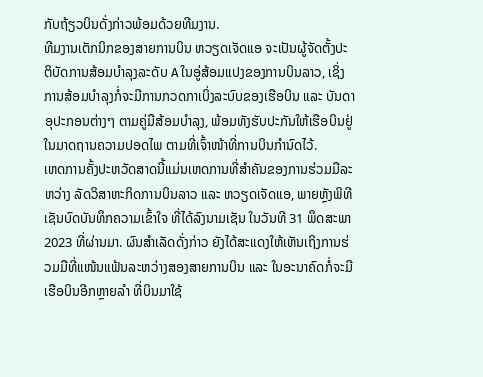ກັບຖ້ຽວບິນດັ່ງກ່າວພ້ອມດ້ວຍທີມງານ.
ທີມງານເຕັກນິກຂອງສາຍການບິນ ຫວຽດເຈັດແອ ຈະເປັນຜູ້ຈັດຕັ້ງປະຕິບັດການສ້ອມບຳລຸງລະດັບ A ໃນອູ່ສ້ອມແປງຂອງການບິນລາວ, ເຊິ່ງການສ້ອມບຳລຸງກໍ່ຈະມີການກວດກາເບິ່ງລະບົບຂອງເຮືອບິນ ແລະ ບັນດາອຸປະກອນຕ່າງໆ ຕາມຄູ່ມືສ້ອມບຳລຸງ, ພ້ອມທັງຮັບປະກັນໃຫ້ເຮືອບິນຢູ່ໃນມາດຖານຄວາມປອດໄພ ຕາມທີ່ເຈົ້າໜ້າທີ່ການບິນກຳນົດໄວ້.
ເຫດການຄັ້ງປະຫວັດສາດນີ້ແມ່ນເຫດການທີ່ສຳຄັນຂອງການຮ່ວມມືລະຫວ່າງ ລັດວິສາຫະກິດການບິນລາວ ແລະ ຫວຽດເຈັດແອ, ພາຍຫຼັງພິທີເຊັນບົດບັນທຶກຄວາມເຂົ້າໃຈ ທີ່ໄດ້ລົງນາມເຊັນ ໃນວັນທີ 31 ພຶດສະພາ 2023 ທີ່ຜ່ານມາ. ຜົນສຳເລັດດັ່ງກ່າວ ຍັງໄດ້ສະແດງໃຫ້ເຫັນເຖິງການຮ່ວມມືທີ່ແໜ້ນແຟ້ນລະຫວ່າງສອງສາຍການບິນ ແລະ ໃນອະນາຄົດກໍ່ຈະມີເຮືອບິນອີກຫຼາຍລຳ ທີ່ບິນມາໃຊ້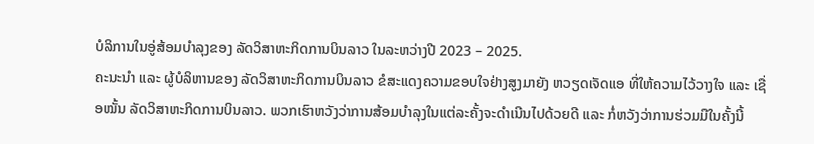ບໍລິການໃນອູ່ສ້ອມບໍາລຸງຂອງ ລັດວິສາຫະກິດການບິນລາວ ໃນລະຫວ່າງປີ 2023 – 2025.
ຄະນະນຳ ແລະ ຜູ້ບໍລິຫານຂອງ ລັດວິສາຫະກິດການບິນລາວ ຂໍສະແດງຄວາມຂອບໃຈຢ່າງສູງມາຍັງ ຫວຽດເຈັດແອ ທີ່ໃຫ້ຄວາມໄວ້ວາງໃຈ ແລະ ເຊື່ອໝັ້ນ ລັດວິສາຫະກິດການບິນລາວ. ພວກເຮົາຫວັງວ່າການສ້ອມບຳລຸງໃນແຕ່ລະຄັ້ງຈະດຳເນີນໄປດ້ວຍດີ ແລະ ກໍ່ຫວັງວ່າການຮ່ວມມືໃນຄັ້ງນີ້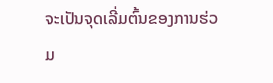ຈະເປັນຈຸດເລີ່ມຕົ້ນຂອງການຮ່ວມ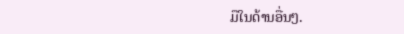ມືໃນດ້ານອື່ນໆ.